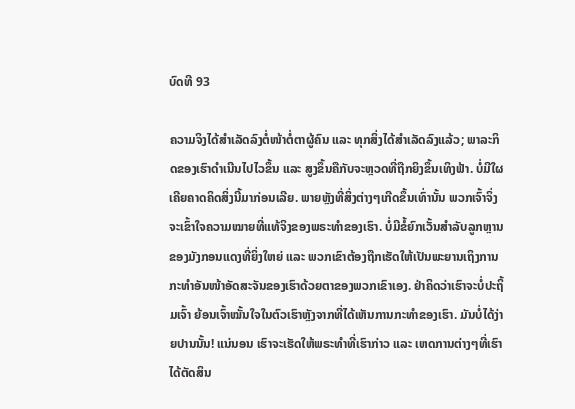ບົດທີ 93

ຄວາມຈິງໄດ້ສຳເລັດລົງຕໍ່ໜ້າຕໍ່ຕາຜູ້ຄົນ ແລະ ທຸກສິ່ງໄດ້ສຳເລັດລົງແລ້ວ; ພາລະກິດຂອງເຮົາດໍາເນີນໄປໄວຂຶ້ນ ແລະ ສູງຂຶ້ນຄືກັບຈະຫຼວດທີ່ຖືກຍິງຂຶ້ນເທິງຟ້າ. ບໍ່ມີໃຜເຄີຍຄາດຄິດສິ່ງນີ້ມາກ່ອນເລີຍ. ພາຍຫຼັງທີ່ສິ່ງຕ່າງໆເກີດຂຶ້ນເທົ່ານັ້ນ ພວກເຈົ້າຈິ່ງຈະເຂົ້າໃຈຄວາມໝາຍທີ່ແທ້ຈິງຂອງພຣະທຳຂອງເຮົາ. ບໍ່ມີຂໍ້ຍົກເວັ້ນສຳລັບລູກຫຼານຂອງມັງກອນແດງທີ່ຍິ່ງໃຫຍ່ ແລະ ພວກເຂົາຕ້ອງຖືກເຮັດໃຫ້ເປັນພະຍານເຖິງການກະທຳອັນໜ້າອັດສະຈັນຂອງເຮົາດ້ວຍຕາຂອງພວກເຂົາເອງ. ຢ່າຄິດວ່າເຮົາຈະບໍ່ປະຖິ້ມເຈົ້າ ຍ້ອນເຈົ້າໝັ້ນໃຈໃນຕົວເຮົາຫຼັງຈາກທີ່ໄດ້ເຫັນການກະທຳຂອງເຮົາ. ມັນບໍ່ໄດ້ງ່າຍປານນັ້ນ! ແນ່ນອນ ເຮົາຈະເຮັດໃຫ້ພຣະທໍາທີ່ເຮົາກ່າວ ແລະ ເຫດການຕ່າງໆທີ່ເຮົາໄດ້ຕັດສິນ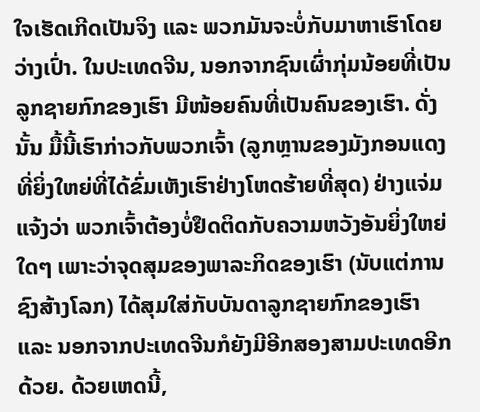ໃຈເຮັດເກີດເປັນຈິງ ແລະ ພວກມັນຈະບໍ່ກັບມາຫາເຮົາໂດຍວ່າງເປົ່າ. ໃນປະເທດຈີນ, ນອກຈາກຊົນເຜົ່າກຸ່ມນ້ອຍທີ່ເປັນລູກຊາຍກົກຂອງເຮົາ ມີໜ້ອຍຄົນທີ່ເປັນຄົນຂອງເຮົາ. ດັ່ງນັ້ນ ມື້ນີ້ເຮົາກ່າວກັບພວກເຈົ້າ (ລູກຫຼານຂອງມັງກອນແດງທີ່ຍິ່ງໃຫຍ່ທີ່ໄດ້ຂົ່ມເຫັງເຮົາຢ່າງໂຫດຮ້າຍທີ່ສຸດ) ຢ່າງແຈ່ມແຈ້ງວ່າ ພວກເຈົ້າຕ້ອງບໍ່ຢຶດຕິດກັບຄວາມຫວັງອັນຍິ່ງໃຫຍ່ໃດໆ ເພາະວ່າຈຸດສຸມຂອງພາລະກິດຂອງເຮົາ (ນັບແຕ່ການຊົງສ້າງໂລກ) ໄດ້ສຸມໃສ່ກັບບັນດາລູກຊາຍກົກຂອງເຮົາ ແລະ ນອກຈາກປະເທດຈີນກໍຍັງມີອີກສອງສາມປະເທດອີກດ້ວຍ. ດ້ວຍເຫດນີ້,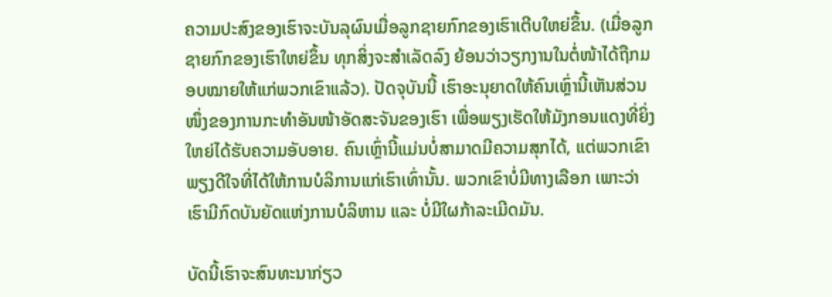ຄວາມປະສົງຂອງເຮົາຈະບັນລຸຜົນເມື່ອລູກຊາຍກົກຂອງເຮົາເຕີບໃຫຍ່ຂຶ້ນ. (ເມື່ອລູກຊາຍກົກຂອງເຮົາໃຫຍ່ຂຶ້ນ ທຸກສິ່ງຈະສຳເລັດລົງ ຍ້ອນວ່າວຽກງານໃນຕໍ່ໜ້າໄດ້ຖືກມອບໝາຍໃຫ້ແກ່ພວກເຂົາແລ້ວ). ປັດຈຸບັນນີ້ ເຮົາອະນຸຍາດໃຫ້ຄົນເຫຼົ່ານີ້ເຫັນສ່ວນໜຶ່ງຂອງການກະທຳອັນໜ້າອັດສະຈັນຂອງເຮົາ ເພື່ອພຽງເຮັດໃຫ້ມັງກອນແດງທີ່ຍິ່ງໃຫຍ່ໄດ້ຮັບຄວາມອັບອາຍ. ຄົນເຫຼົ່ານີ້ແມ່ນບໍ່ສາມາດມີຄວາມສຸກໄດ້, ແຕ່ພວກເຂົາພຽງດີໃຈທີ່ໄດ້ໃຫ້ການບໍລິການແກ່ເຮົາເທົ່ານັ້ນ. ພວກເຂົາບໍ່ມີທາງເລືອກ ເພາະວ່າເຮົາມີກົດບັນຍັດແຫ່ງການບໍລິຫານ ແລະ ບໍ່ມີໃຜກ້າລະເມີດມັນ.

ບັດນີ້ເຮົາຈະສົນທະນາກ່ຽວ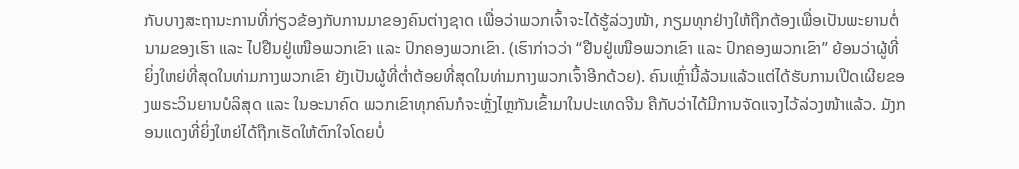ກັບບາງສະຖານະການທີ່ກ່ຽວຂ້ອງກັບການມາຂອງຄົນຕ່າງຊາດ ເພື່ອວ່າພວກເຈົ້າຈະໄດ້ຮູ້ລ່ວງໜ້າ, ກຽມທຸກຢ່າງໃຫ້ຖືກຕ້ອງເພື່ອເປັນພະຍານຕໍ່ນາມຂອງເຮົາ ແລະ ໄປຢືນຢູ່ເໜືອພວກເຂົາ ແລະ ປົກຄອງພວກເຂົາ. (ເຮົາກ່າວວ່າ “ຢືນຢູ່ເໜືອພວກເຂົາ ແລະ ປົກຄອງພວກເຂົາ” ຍ້ອນວ່າຜູ້ທີ່ຍິ່ງໃຫຍ່ທີ່ສຸດໃນທ່າມກາງພວກເຂົາ ຍັງເປັນຜູ້ທີ່ຕໍ່າຕ້ອຍທີ່ສຸດໃນທ່າມກາງພວກເຈົ້າອີກດ້ວຍ). ຄົນເຫຼົ່ານີ້ລ້ວນແລ້ວແຕ່ໄດ້ຮັບການເປີດເຜີຍຂອງພຣະວິນຍານບໍລິສຸດ ແລະ ໃນອະນາຄົດ ພວກເຂົາທຸກຄົນກໍຈະຫຼັ່ງໄຫຼກັນເຂົ້າມາໃນປະເທດຈີນ ຄືກັບວ່າໄດ້ມີການຈັດແຈງໄວ້ລ່ວງໜ້າແລ້ວ. ມັງກອນແດງທີ່ຍິ່ງໃຫຍ່ໄດ້ຖືກເຮັດໃຫ້ຕົກໃຈໂດຍບໍ່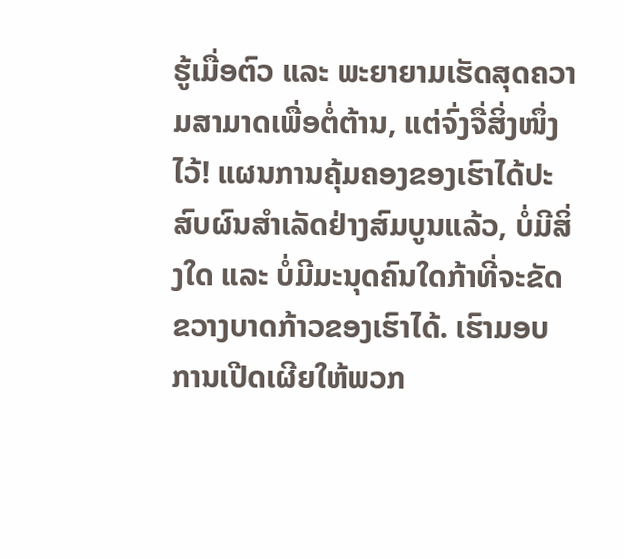ຮູ້ເມື່ອຕົວ ແລະ ພະຍາຍາມເຮັດສຸດຄວາມສາມາດເພື່ອຕໍ່ຕ້ານ, ແຕ່ຈົ່ງຈື່ສິ່ງໜຶ່ງໄວ້! ແຜນການຄຸ້ມຄອງຂອງເຮົາໄດ້ປະສົບຜົນສຳເລັດຢ່າງສົມບູນແລ້ວ, ບໍ່ມີສິ່ງໃດ ແລະ ບໍ່ມີມະນຸດຄົນໃດກ້າທີ່ຈະຂັດຂວາງບາດກ້າວຂອງເຮົາໄດ້. ເຮົາມອບການເປີດເຜີຍໃຫ້ພວກ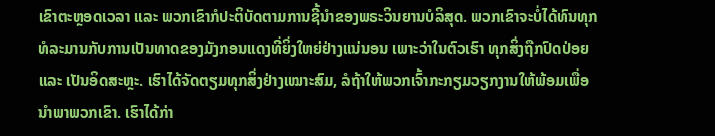ເຂົາຕະຫຼອດເວລາ ແລະ ພວກເຂົາກໍປະຕິບັດຕາມການຊີ້ນຳຂອງພຣະວິນຍານບໍລິສຸດ. ພວກເຂົາຈະບໍ່ໄດ້ທົນທຸກທໍລະມານກັບການເປັນທາດຂອງມັງກອນແດງທີ່ຍິ່ງໃຫຍ່ຢ່າງແນ່ນອນ ເພາະວ່າໃນຕົວເຮົາ ທຸກສິ່ງຖືກປົດປ່ອຍ ແລະ ເປັນອິດສະຫຼະ. ເຮົາໄດ້ຈັດຕຽມທຸກສິ່ງຢ່າງເໝາະສົມ, ລໍຖ້າໃຫ້ພວກເຈົ້າກະກຽມວຽກງານໃຫ້ພ້ອມເພື່ອນຳພາພວກເຂົາ. ເຮົາໄດ້ກ່າ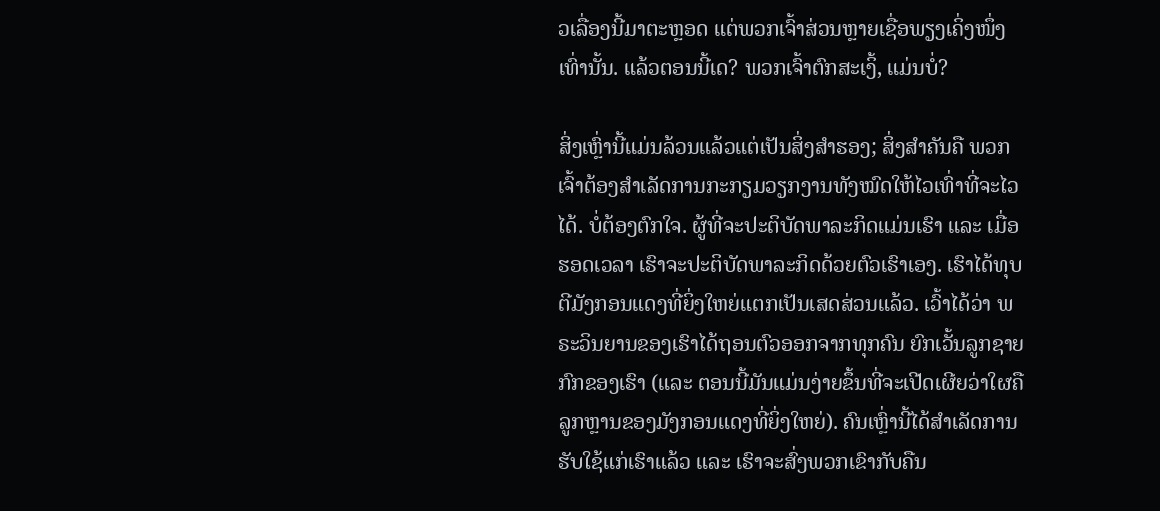ວເລື່ອງນີ້ມາຕະຫຼອດ ແຕ່ພວກເຈົ້າສ່ວນຫຼາຍເຊື່ອພຽງເຄິ່ງໜຶ່ງເທົ່ານັ້ນ. ແລ້ວຕອນນີ້ເດ? ພວກເຈົ້າຕົກສະເງິ້, ແມ່ນບໍ່?

ສິ່ງເຫຼົ່ານີ້ແມ່ນລ້ວນແລ້ວແຕ່ເປັນສິ່ງສຳຮອງ; ສິ່ງສຳຄັນຄື ພວກເຈົ້າຕ້ອງສໍາເລັດການກະກຽມວຽກງານທັງໝົດໃຫ້ໄວເທົ່າທີ່ຈະໄວໄດ້. ບໍ່ຕ້ອງຕົກໃຈ. ຜູ້ທີ່ຈະປະຕິບັດພາລະກິດແມ່ນເຮົາ ແລະ ເມື່ອຮອດເວລາ ເຮົາຈະປະຕິບັດພາລະກິດດ້ວຍຕົວເຮົາເອງ. ເຮົາໄດ້ທຸບຕີມັງກອນແດງທີ່ຍິ່ງໃຫຍ່ແຕກເປັນເສດສ່ວນແລ້ວ. ເວົ້າໄດ້ວ່າ ພຣະວິນຍານຂອງເຮົາໄດ້ຖອນຕົວອອກຈາກທຸກຄົນ ຍົກເວັ້ນລູກຊາຍກົກຂອງເຮົາ (ແລະ ຕອນນີ້ມັນແມ່ນງ່າຍຂຶ້ນທີ່ຈະເປີດເຜີຍວ່າໃຜຄືລູກຫຼານຂອງມັງກອນແດງທີ່ຍິ່ງໃຫຍ່). ຄົນເຫຼົ່ານີ້ໄດ້ສໍາເລັດການຮັບໃຊ້ແກ່ເຮົາແລ້ວ ແລະ ເຮົາຈະສົ່ງພວກເຂົາກັບຄືນ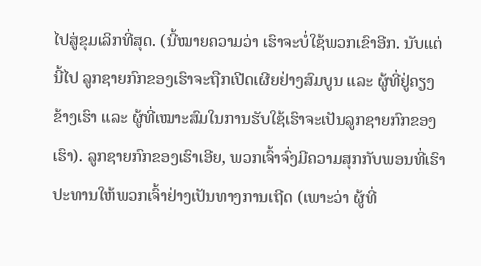ໄປສູ່ຂຸມເລິກທີ່ສຸດ. (ນີ້ໝາຍຄວາມວ່າ ເຮົາຈະບໍ່ໃຊ້ພວກເຂົາອີກ. ນັບແຕ່ນີ້ໄປ ລູກຊາຍກົກຂອງເຮົາຈະຖືກເປີດເຜີຍຢ່າງສົມບູນ ແລະ ຜູ້ທີ່ຢູ່ຄຽງຂ້າງເຮົາ ແລະ ຜູ້ທີ່ເໝາະສົມໃນການຮັບໃຊ້ເຮົາຈະເປັນລູກຊາຍກົກຂອງເຮົາ). ລູກຊາຍກົກຂອງເຮົາເອີຍ, ພວກເຈົ້າຈົ່ງມີຄວາມສຸກກັບພອນທີ່ເຮົາປະທານໃຫ້ພວກເຈົ້າຢ່າງເປັນທາງການເຖີດ (ເພາະວ່າ ຜູ້ທີ່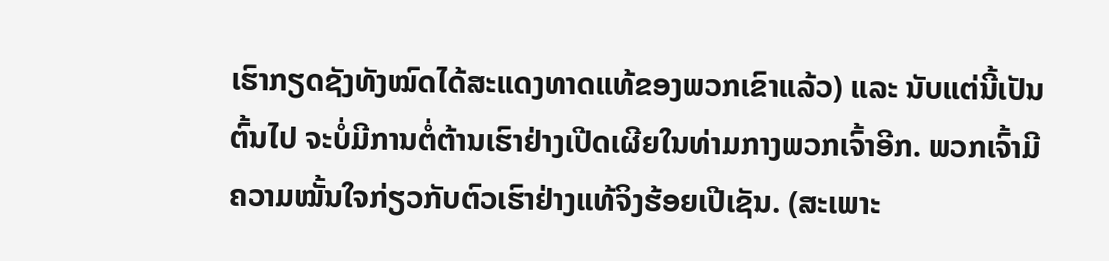ເຮົາກຽດຊັງທັງໝົດໄດ້ສະແດງທາດແທ້ຂອງພວກເຂົາແລ້ວ) ແລະ ນັບແຕ່ນີ້ເປັນຕົ້ນໄປ ຈະບໍ່ມີການຕໍ່ຕ້ານເຮົາຢ່າງເປີດເຜີຍໃນທ່າມກາງພວກເຈົ້າອີກ. ພວກເຈົ້າມີຄວາມໝັ້ນໃຈກ່ຽວກັບຕົວເຮົາຢ່າງແທ້ຈິງຮ້ອຍເປີເຊັນ. (ສະເພາະ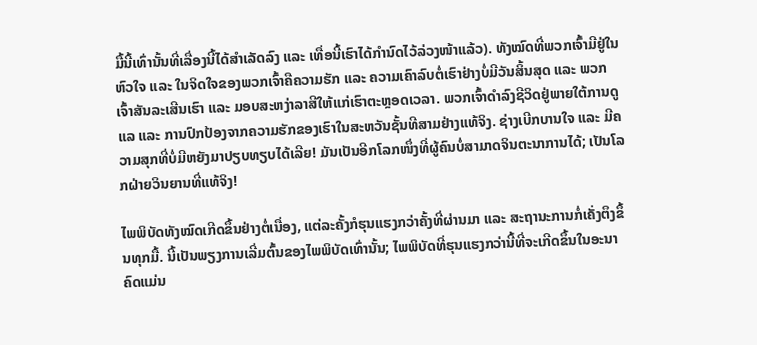ມື້ນີ້ເທົ່ານັ້ນທີ່ເລື່ອງນີ້ໄດ້ສຳເລັດລົງ ແລະ ເທື່ອນີ້ເຮົາໄດ້ກໍານົດໄວ້ລ່ວງໜ້າແລ້ວ). ທັງໝົດທີ່ພວກເຈົ້າມີຢູ່ໃນຫົວໃຈ ແລະ ໃນຈິດໃຈຂອງພວກເຈົ້າຄືຄວາມຮັກ ແລະ ຄວາມເຄົາລົບຕໍ່ເຮົາຢ່າງບໍ່ມີວັນສິ້ນສຸດ ແລະ ພວກເຈົ້າສັນລະເສີນເຮົາ ແລະ ມອບສະຫງ່າລາສີໃຫ້ແກ່ເຮົາຕະຫຼອດເວລາ. ພວກເຈົ້າດໍາລົງຊີວິດຢູ່ພາຍໃຕ້ການດູແລ ແລະ ການປົກປ້ອງຈາກຄວາມຮັກຂອງເຮົາໃນສະຫວັນຊັ້ນທີສາມຢ່າງແທ້ຈິງ. ຊ່າງເບີກບານໃຈ ແລະ ມີຄວາມສຸກທີ່ບໍ່ມີຫຍັງມາປຽບທຽບໄດ້ເລີຍ! ມັນເປັນອີກໂລກໜຶ່ງທີ່ຜູ້ຄົນບໍ່ສາມາດຈິນຕະນາການໄດ້; ເປັນໂລກຝ່າຍວິນຍານທີ່ແທ້ຈິງ!

ໄພພິບັດທັງໝົດເກີດຂຶ້ນຢ່າງຕໍ່ເນື່ອງ, ແຕ່ລະຄັ້ງກໍຮຸນແຮງກວ່າຄັ້ງທີ່ຜ່ານມາ ແລະ ສະຖານະການກໍ່ເຄັ່ງຕຶງຂຶ້ນທຸກມື້. ນີ້ເປັນພຽງການເລີ່ມຕົ້ນຂອງໄພພິບັດເທົ່ານັ້ນ; ໄພພິບັດທີ່ຮຸນແຮງກວ່ານີ້ທີ່ຈະເກີດຂຶ້ນໃນອະນາຄົດແມ່ນ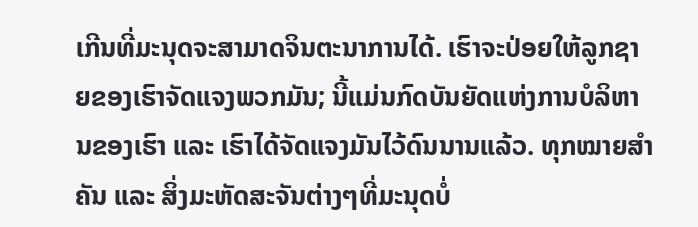ເກີນທີ່ມະນຸດຈະສາມາດຈິນຕະນາການໄດ້. ເຮົາຈະປ່ອຍໃຫ້ລູກຊາຍຂອງເຮົາຈັດແຈງພວກມັນ; ນີ້ແມ່ນກົດບັນຍັດແຫ່ງການບໍລິຫານຂອງເຮົາ ແລະ ເຮົາໄດ້ຈັດແຈງມັນໄວ້ດົນນານແລ້ວ. ທຸກໝາຍສຳຄັນ ແລະ ສິ່ງມະຫັດສະຈັນຕ່າງໆທີ່ມະນຸດບໍ່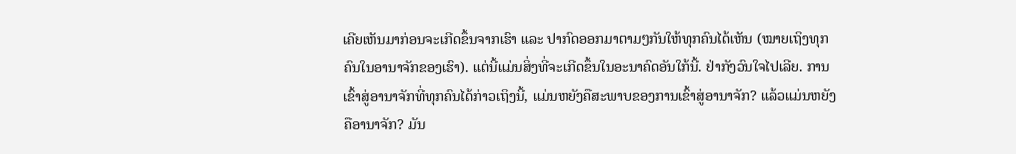ເຄີຍເຫັນມາກ່ອນຈະເກີດຂຶ້ນຈາກເຮົາ ແລະ ປາກົດອອກມາຕາມໆກັນໃຫ້ທຸກຄົນໄດ້ເຫັນ (ໝາຍເຖິງທຸກຄົນໃນອານາຈັກຂອງເຮົາ). ແຕ່ນີ້ແມ່ນສິ່ງທີ່ຈະເກີດຂຶ້ນໃນອະນາຄົດອັນໃກ້ນີ້. ຢ່າກັງວົນໃຈໄປເລີຍ. ການເຂົ້າສູ່ອານາຈັກທີ່ທຸກຄົນໄດ້ກ່າວເຖິງນີ້, ແມ່ນຫຍັງຄືສະພາບຂອງການເຂົ້າສູ່ອານາຈັກ? ແລ້ວແມ່ນຫຍັງຄືອານາຈັກ? ມັນ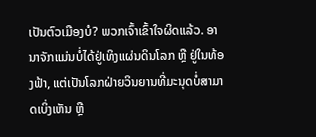ເປັນຕົວເມືອງບໍ? ພວກເຈົ້າເຂົ້າໃຈຜິດແລ້ວ. ອານາຈັກແມ່ນບໍ່ໄດ້ຢູ່ເທິງແຜ່ນດິນໂລກ ຫຼື ຢູ່ໃນທ້ອງຟ້າ, ແຕ່ເປັນໂລກຝ່າຍວິນຍານທີ່ມະນຸດບໍ່ສາມາດເບິ່ງເຫັນ ຫຼື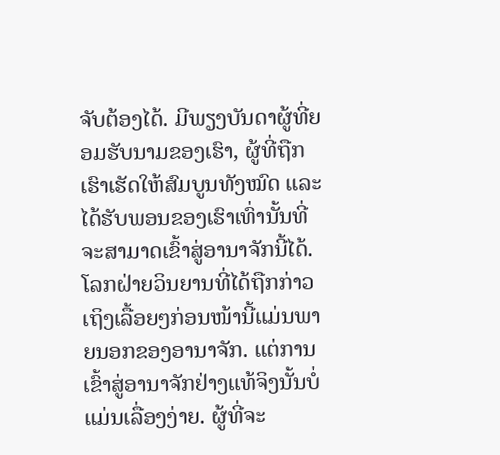ຈັບຕ້ອງໄດ້. ມີພຽງບັນດາຜູ້ທີ່ຍອມຮັບນາມຂອງເຮົາ, ຜູ້ທີ່ຖືກເຮົາເຮັດໃຫ້ສົມບູນທັງໝົດ ແລະ ໄດ້ຮັບພອນຂອງເຮົາເທົ່ານັ້ນທີ່ຈະສາມາດເຂົ້າສູ່ອານາຈັກນີ້ໄດ້. ໂລກຝ່າຍວິນຍານທີ່ໄດ້ຖືກກ່າວເຖິງເລື້ອຍໆກ່ອນໜ້ານີ້ແມ່ນພາຍນອກຂອງອານາຈັກ. ແຕ່ການເຂົ້າສູ່ອານາຈັກຢ່າງແທ້ຈິງນັ້ນບໍ່ແມ່ນເລື່ອງງ່າຍ. ຜູ້ທີ່ຈະ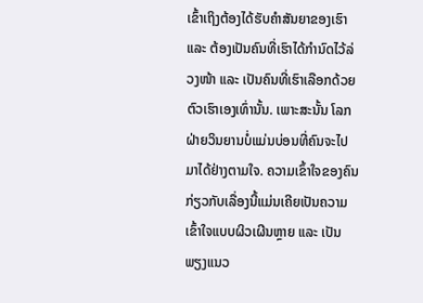ເຂົ້າເຖິງຕ້ອງໄດ້ຮັບຄໍາສັນຍາຂອງເຮົາ ແລະ ຕ້ອງເປັນຄົນທີ່ເຮົາໄດ້ກໍານົດໄວ້ລ່ວງໜ້າ ແລະ ເປັນຄົນທີ່ເຮົາເລືອກດ້ວຍຕົວເຮົາເອງເທົ່ານັ້ນ. ເພາະສະນັ້ນ ໂລກຝ່າຍວິນຍານບໍ່ແມ່ນບ່ອນທີ່ຄົນຈະໄປມາໄດ້ຢ່າງຕາມໃຈ. ຄວາມເຂົ້າໃຈຂອງຄົນກ່ຽວກັບເລື່ອງນີ້ແມ່ນເຄີຍເປັນຄວາມເຂົ້າໃຈແບບຜິວເຜີນຫຼາຍ ແລະ ເປັນພຽງແນວ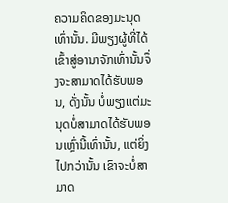ຄວາມຄິດຂອງມະນຸດເທົ່ານັ້ນ. ມີພຽງຜູ້ທີ່ໄດ້ເຂົ້າສູ່ອານາຈັກເທົ່ານັ້ນຈຶ່ງຈະສາມາດໄດ້ຮັບພອນ, ດັ່ງນັ້ນ ບໍ່ພຽງແຕ່ມະນຸດບໍ່ສາມາດໄດ້ຮັບພອນເຫຼົ່ານີ້ເທົ່ານັ້ນ, ແຕ່ຍິ່ງໄປກວ່ານັ້ນ ເຂົາຈະບໍ່ສາມາດ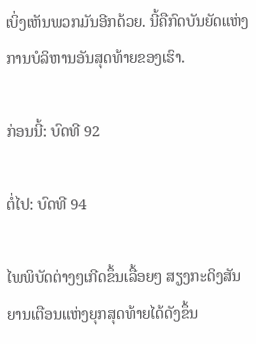ເບິ່ງເຫັນພວກມັນອີກດ້ວຍ. ນີ້ຄືກົດບັນຍັດແຫ່ງການບໍລິຫານອັນສຸດທ້າຍຂອງເຮົາ.

ກ່ອນນີ້: ບົດທີ 92

ຕໍ່ໄປ: ບົດທີ 94

ໄພພິບັດຕ່າງໆເກີດຂຶ້ນເລື້ອຍໆ ສຽງກະດິງສັນຍານເຕືອນແຫ່ງຍຸກສຸດທ້າຍໄດ້ດັງຂຶ້ນ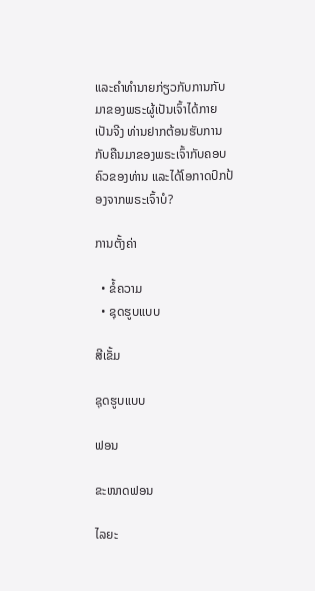ແລະຄໍາທໍານາຍກ່ຽວກັບການກັບມາຂອງພຣະຜູ້ເປັນເຈົ້າໄດ້ກາຍເປັນຈີງ ທ່ານຢາກຕ້ອນຮັບການກັບຄືນມາຂອງພຣະເຈົ້າກັບຄອບຄົວຂອງທ່ານ ແລະໄດ້ໂອກາດປົກປ້ອງຈາກພຣະເຈົ້າບໍ?

ການຕັ້ງຄ່າ

  • ຂໍ້ຄວາມ
  • ຊຸດຮູບແບບ

ສີເຂັ້ມ

ຊຸດຮູບແບບ

ຟອນ

ຂະໜາດຟອນ

ໄລຍະ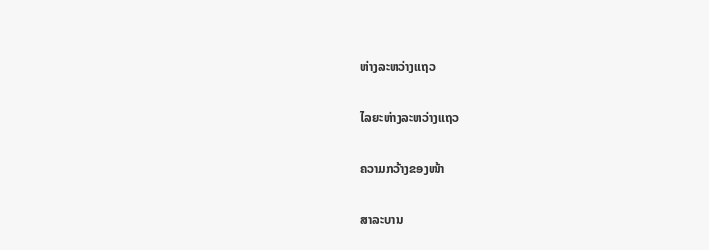ຫ່າງລະຫວ່າງແຖວ

ໄລຍະຫ່າງລະຫວ່າງແຖວ

ຄວາມກວ້າງຂອງໜ້າ

ສາລະບານ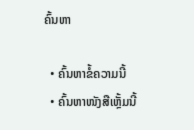ຄົ້ນຫາ

  • ຄົ້ນຫາຂໍ້ຄວາມນີ້
  • ຄົ້ນຫາໜັງສືເຫຼັ້ມນີ້